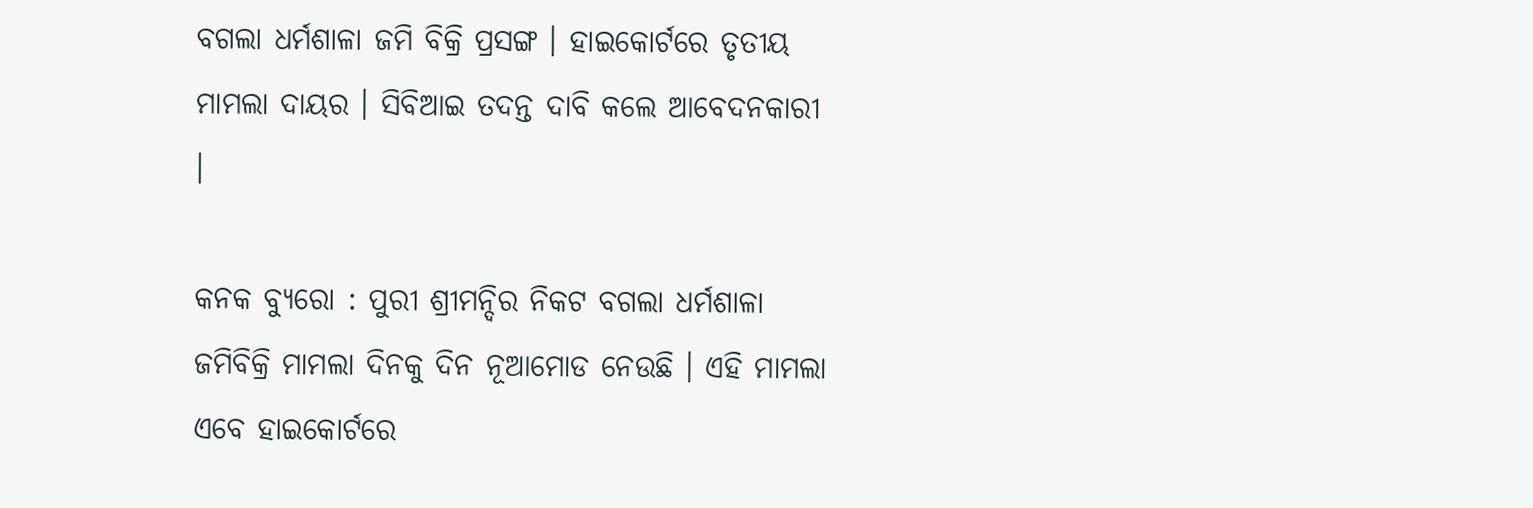ବଗଲା ଧର୍ମଶାଳା ଜମି ବିକ୍ରି ପ୍ରସଙ୍ଗ । ହାଇକୋର୍ଟରେ ତୃତୀୟ ମାମଲା ଦାୟର । ସିବିଆଇ ତଦନ୍ତ ଦାବି କଲେ ଆବେଦନକାରୀ ।

କନକ ବ୍ୟୁରୋ : ପୁରୀ ଶ୍ରୀମନ୍ଦିର ନିକଟ ବଗଲା ଧର୍ମଶାଳା ଜମିବିକ୍ରି ମାମଲା ଦିନକୁ ଦିନ ନୂଆମୋଡ ନେଉଛି । ଏହି ମାମଲା ଏବେ ହାଇକୋର୍ଟରେ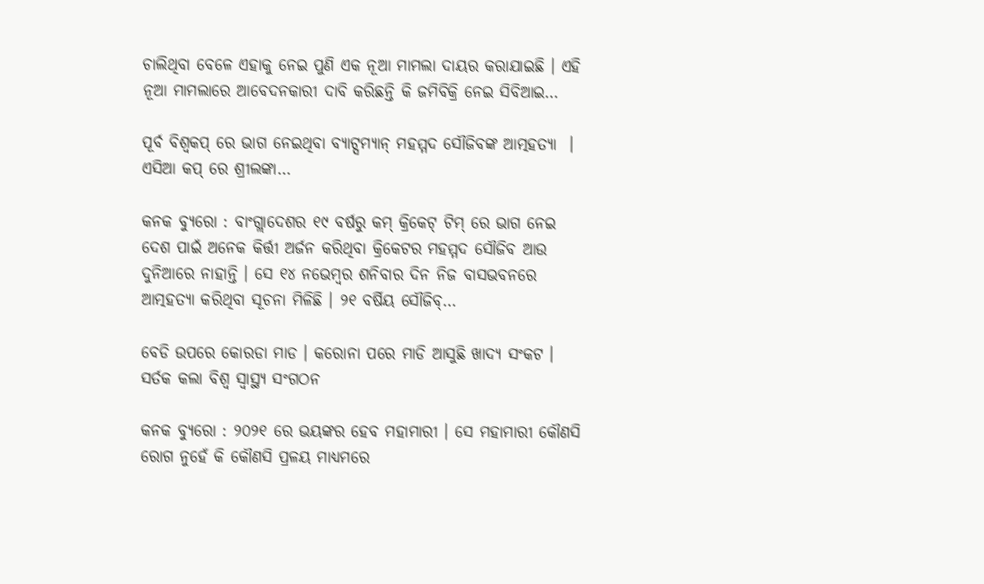ଚାଲିଥିବା ବେଳେ ଏହାକୁ ନେଇ ପୁଣି ଏକ ନୂଆ ମାମଲା ଦାୟର କରାଯାଇଛି । ଏହି ନୂଆ ମାମଲାରେ ଆବେଦନକାରୀ ଦାବି କରିଛନ୍ତି କି ଜମିବିକ୍ରି ନେଇ ସିବିଆଇ…

ପୂର୍ବ ବିଶ୍ୱକପ୍ ରେ ଭାଗ ନେଇଥିବା ବ୍ୟାଟ୍ସମ୍ୟାନ୍ ମହମ୍ମଦ ସୌଜିବଙ୍କ ଆତ୍ମହତ୍ୟା  । ଏସିଆ କପ୍ ରେ ଶ୍ରୀଲଙ୍କା…

କନକ ବ୍ୟୁରୋ : ବାଂଗ୍ଲାଦେଶର ୧୯ ବର୍ଷରୁ କମ୍ କ୍ରିକେଟ୍ ଟିମ୍ ରେ ଭାଗ ନେଇ ଦେଶ ପାଇଁ ଅନେକ କିର୍ତ୍ତୀ ଅର୍ଜନ କରିଥିବା କ୍ରିକେଟର ମହମ୍ମଦ ସୌଜିବ ଆଉ ଦୁନିଆରେ ନାହାନ୍ତି । ସେ ୧୪ ନଭେମ୍ବର ଶନିବାର ଦିନ ନିଜ ବାସଭବନରେ ଆତ୍ମହତ୍ୟା କରିଥିବା ସୂଚନା ମିଳିଛି । ୨୧ ବର୍ଷିୟ ସୌଜିବ୍…

ବେଡି ଉପରେ କୋରଡା ମାଡ । କରୋନା ପରେ ମାଡି ଆସୁଛି ଖାଦ୍ୟ ସଂକଟ । ସର୍ତକ କଲା ବିଶ୍ୱ ସ୍ୱାସ୍ଥ୍ୟ ସଂଗଠନ

କନକ ବ୍ୟୁରୋ : ୨୦୨୧ ରେ ଭୟଙ୍କର ହେବ ମହାମାରୀ । ସେ ମହାମାରୀ କୌଣସି ରୋଗ ନୁହେଁ କି କୌଣସି ପ୍ରଳୟ ମାଧ୍ୟମରେ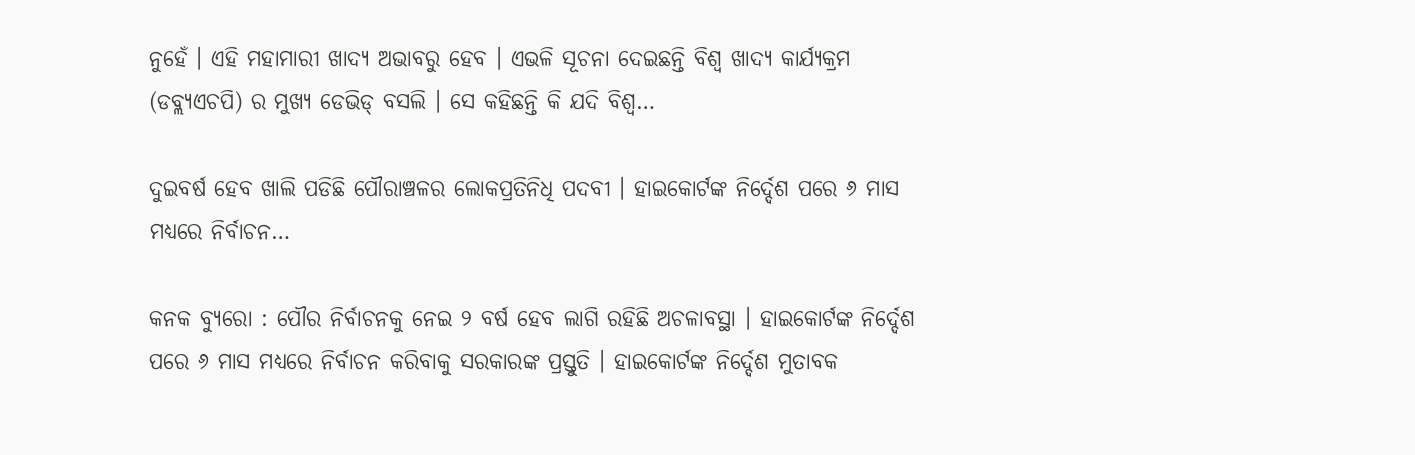ନୁହେଁ । ଏହି ମହାମାରୀ ଖାଦ୍ୟ ଅଭାବରୁ ହେବ । ଏଭଳି ସୂଚନା ଦେଇଛନ୍ତି ବିଶ୍ୱ ଖାଦ୍ୟ କାର୍ଯ୍ୟକ୍ରମ (ଡବ୍ଲ୍ୟଏଚପି) ର ମୁଖ୍ୟ ଡେଭିଡ୍ ବସଲି । ସେ କହିଛନ୍ତି କି ଯଦି ବିଶ୍ୱ…

ଦୁଇବର୍ଷ ହେବ ଖାଲି ପଡିଛି ପୌରାଞ୍ଚଳର ଲୋକପ୍ରତିନିଧି ପଦବୀ । ହାଇକୋର୍ଟଙ୍କ ନିର୍ଦ୍ଦେଶ ପରେ ୬ ମାସ ମଧ୍ୟରେ ନିର୍ବାଚନ…

କନକ ବ୍ୟୁରୋ : ପୌର ନିର୍ବାଚନକୁ ନେଇ ୨ ବର୍ଷ ହେବ ଲାଗି ରହିଛି ଅଚଳାବସ୍ଥା । ହାଇକୋର୍ଟଙ୍କ ନିର୍ଦ୍ଦେଶ ପରେ ୬ ମାସ ମଧ୍ୟରେ ନିର୍ବାଚନ କରିବାକୁ ସରକାରଙ୍କ ପ୍ରସ୍ତୁତି । ହାଇକୋର୍ଟଙ୍କ ନିର୍ଦ୍ଦେଶ ମୁତାବକ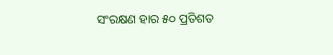ସଂରକ୍ଷଣ ହାର ୫୦ ପ୍ରତିଶତ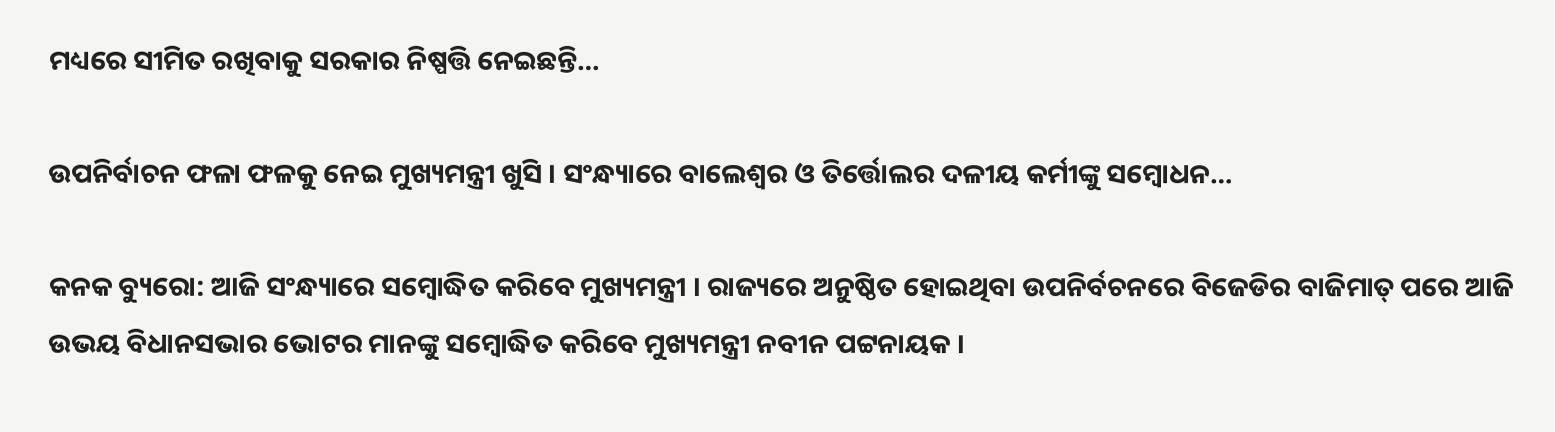ମଧ୍ୟରେ ସୀମିତ ରଖିବାକୁ ସରକାର ନିଷ୍ପତ୍ତି ନେଇଛନ୍ତି…

ଉପନିର୍ବାଚନ ଫଳା ଫଳକୁ ନେଇ ମୁଖ୍ୟମନ୍ତ୍ରୀ ଖୁସି । ସଂନ୍ଧ୍ୟାରେ ବାଲେଶ୍ୱର ଓ ତିର୍ତ୍ତୋଲର ଦଳୀୟ କର୍ମୀଙ୍କୁ ସମ୍ବୋଧନ…

କନକ ବ୍ୟୁରୋ: ଆଜି ସଂନ୍ଧ୍ୟାରେ ସମ୍ବୋଦ୍ଧିତ କରିବେ ମୁଖ୍ୟମନ୍ତ୍ରୀ । ରାଜ୍ୟରେ ଅନୁଷ୍ଠିତ ହୋଇଥିବା ଉପନିର୍ବଚନରେ ବିଜେଡିର ବାଜିମାତ୍ ପରେ ଆଜି ଉଭୟ ବିଧାନସଭାର ଭୋଟର ମାନଙ୍କୁ ସମ୍ବୋଦ୍ଧିତ କରିବେ ମୁଖ୍ୟମନ୍ତ୍ରୀ ନବୀନ ପଟ୍ଟନାୟକ ।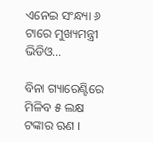ଏନେଇ ସଂନ୍ଧ୍ୟା ୬ ଟାରେ ମୁଖ୍ୟମନ୍ତ୍ରୀ ଭିଡିଓ…

ବିନା ଗ୍ୟାରେଣ୍ଟିରେ ମିଳିବ ୫ ଲକ୍ଷ ଟଙ୍କାର ଋଣ ।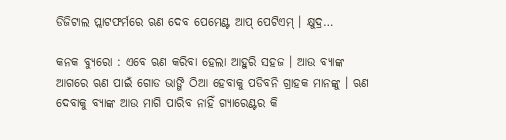ଡିଜିଟାଲ ପ୍ଲାଟଫର୍ମରେ ଋଣ ଦେବ ପେମେଣ୍ଟ ଆପ୍ ପେଟିଏମ୍ । କ୍ଷୁଦ୍ର…

କନକ ବ୍ୟୁରୋ : ଏବେ ଋଣ କରିବା ହେଲା ଆହୁରି ସହଜ । ଆଉ ବ୍ୟାଙ୍କ ଆଗରେ ଋଣ ପାଇଁ ଗୋଡ ଭାଙ୍ଗି ଠିଆ ହେବାକୁ ପଡିବନି ଗ୍ରାହକ ମାନଙ୍କୁ । ଋଣ ଦେବାକୁ ବ୍ୟାଙ୍କ ଆଉ ମାଗି ପାରିବ ନାହିଁ ଗ୍ୟାରେଣ୍ଟର କି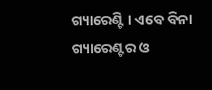ଗ୍ୟାରେଣ୍ଟି । ଏବେ ବିନା ଗ୍ୟାରେଣ୍ଟର ଓ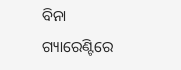ବିନା ଗ୍ୟାରେଣ୍ଟିରେ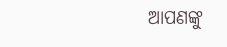ଆପଣଙ୍କୁ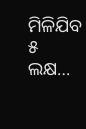ମିଳିଯିବ ୫ ଲକ୍ଷ…